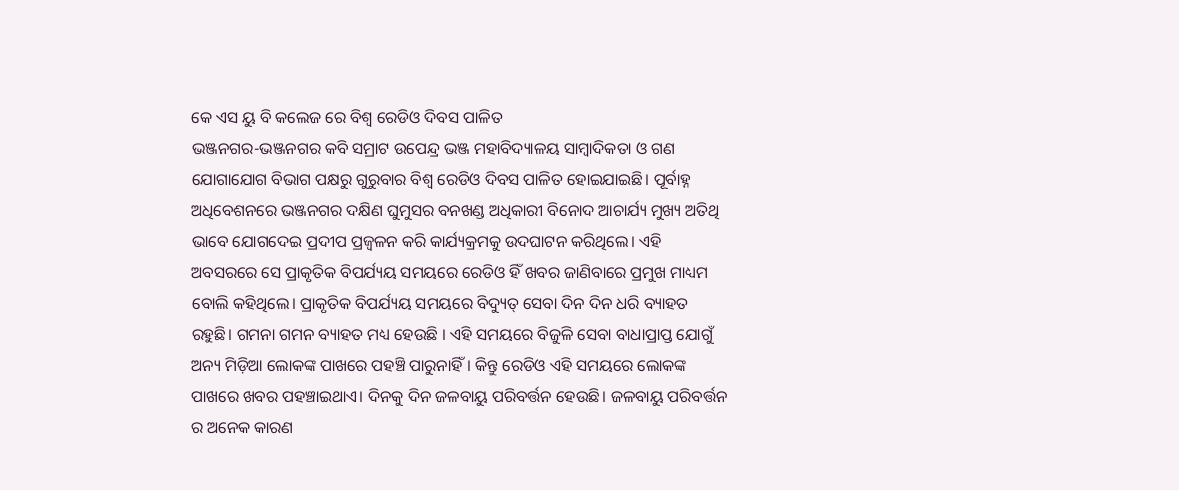କେ ଏସ ୟୁ ବି କଲେଜ ରେ ବିଶ୍ଵ ରେଡିଓ ଦିବସ ପାଳିତ
ଭଞ୍ଜନଗର-ଭଞ୍ଜନଗର କବି ସମ୍ରାଟ ଉପେନ୍ଦ୍ର ଭଞ୍ଜ ମହାବିଦ୍ୟାଳୟ ସାମ୍ବାଦିକତା ଓ ଗଣ ଯୋଗାଯୋଗ ବିଭାଗ ପକ୍ଷରୁ ଗୁରୁବାର ବିଶ୍ଵ ରେଡିଓ ଦିବସ ପାଳିତ ହୋଇଯାଇଛି। ପୂର୍ବାହ୍ନ ଅଧିବେଶନରେ ଭଞ୍ଜନଗର ଦକ୍ଷିଣ ଘୁମୁସର ବନଖଣ୍ଡ ଅଧିକାରୀ ବିନୋଦ ଆଚାର୍ଯ୍ୟ ମୁଖ୍ୟ ଅତିଥି ଭାବେ ଯୋଗଦେଇ ପ୍ରଦୀପ ପ୍ରଜ୍ବଳନ କରି କାର୍ଯ୍ୟକ୍ରମକୁ ଉଦଘାଟନ କରିଥିଲେ। ଏହି ଅବସରରେ ସେ ପ୍ରାକୃତିକ ବିପର୍ଯ୍ୟୟ ସମୟରେ ରେଡିଓ ହିଁ ଖବର ଜାଣିବାରେ ପ୍ରମୁଖ ମାଧ୍ୟମ ବୋଲି କହିଥିଲେ। ପ୍ରାକୃତିକ ବିପର୍ଯ୍ୟୟ ସମୟରେ ବିଦ୍ୟୁତ୍ ସେବା ଦିନ ଦିନ ଧରି ବ୍ୟାହତ ରହୁଛି। ଗମନା ଗମନ ବ୍ୟାହତ ମଧ୍ୟ ହେଉଛି । ଏହି ସମୟରେ ବିଜୁଳି ସେବା ବାଧାପ୍ରାପ୍ତ ଯୋଗୁଁ ଅନ୍ୟ ମିଡ଼ିଆ ଲୋକଙ୍କ ପାଖରେ ପହଞ୍ଚି ପାରୁନାହିଁ। କିନ୍ତୁ ରେଡିଓ ଏହି ସମୟରେ ଲୋକଙ୍କ ପାଖରେ ଖବର ପହଞ୍ଚାଇଥାଏ। ଦିନକୁ ଦିନ ଜଳବାୟୁ ପରିବର୍ତ୍ତନ ହେଉଛି। ଜଳବାୟୁ ପରିବର୍ତ୍ତନ ର ଅନେକ କାରଣ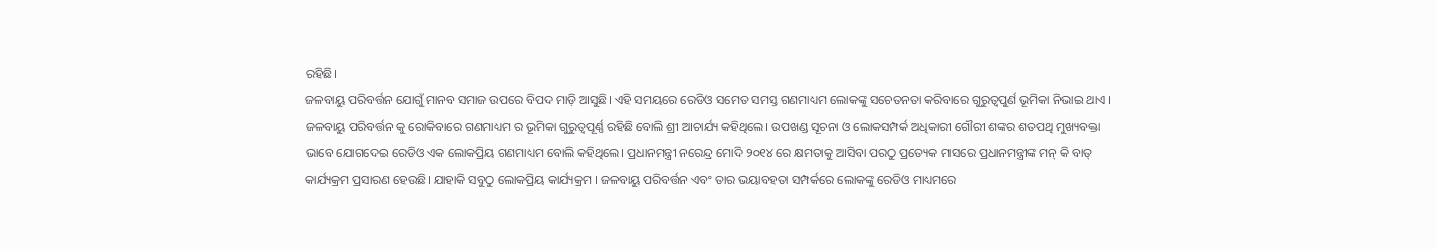ରହିଛି।
ଜଳବାୟୁ ପରିବର୍ତ୍ତନ ଯୋଗୁଁ ମାନବ ସମାଜ ଉପରେ ବିପଦ ମାଡ଼ି ଆସୁଛି। ଏହି ସମୟରେ ରେଡିଓ ସମେତ ସମସ୍ତ ଗଣମାଧ୍ୟମ ଲୋକଙ୍କୁ ସଚେତନତା କରିବାରେ ଗୁରୁତ୍ବପୁର୍ଣ ଭୂମିକା ନିଭାଇ ଥାଏ । ଜଳବାୟୁ ପରିବର୍ତ୍ତନ କୁ ରୋକିବାରେ ଗଣମାଧ୍ୟମ ର ଭୂମିକା ଗୁରୁତ୍ୱପୂର୍ଣ୍ଣ ରହିଛି ବୋଲି ଶ୍ରୀ ଆଚାର୍ଯ୍ୟ କହିଥିଲେ। ଉପଖଣ୍ଡ ସୂଚନା ଓ ଲୋକସମ୍ପର୍କ ଅଧିକାରୀ ଗୌରୀ ଶଙ୍କର ଶତପଥି ମୁଖ୍ୟବକ୍ତା ଭାବେ ଯୋଗଦେଇ ରେଡିଓ ଏକ ଲୋକପ୍ରିୟ ଗଣମାଧ୍ୟମ ବୋଲି କହିଥିଲେ। ପ୍ରଧାନମନ୍ତ୍ରୀ ନରେନ୍ଦ୍ର ମୋଦି ୨୦୧୪ ରେ କ୍ଷମତାକୁ ଆସିବା ପରଠୁ ପ୍ରତ୍ୟେକ ମାସରେ ପ୍ରଧାନମନ୍ତ୍ରୀଙ୍କ ମନ୍ କି ବାତ୍ କାର୍ଯ୍ୟକ୍ରମ ପ୍ରସାରଣ ହେଉଛି। ଯାହାକି ସବୁଠୁ ଲୋକପ୍ରିୟ କାର୍ଯ୍ୟକ୍ରମ । ଜଳବାୟୁ ପରିବର୍ତ୍ତନ ଏବଂ ତାର ଭୟାବହତା ସମ୍ପର୍କରେ ଲୋକଙ୍କୁ ରେଡିଓ ମାଧ୍ୟମରେ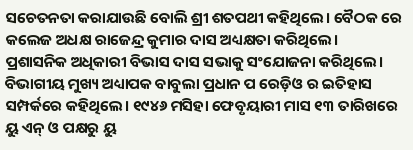ସଚେତନତା କରାଯାଉଛି ବୋଲି ଶ୍ରୀ ଶତପଥୀ କହିଥିଲେ। ବୈଠକ ରେ କଲେଜ ଅଧକ୍ଷ ରାଜେନ୍ଦ୍ର କୁମାର ଦାସ ଅଧ୍ୟକ୍ଷତା କରିଥିଲେ। ପ୍ରଶାସନିକ ଅଧିକାରୀ ବିଭାସ ଦାସ ସଭାକୁ ସଂଯୋଜନା କରିଥିଲେ। ବିଭାଗୀୟ ମୁଖ୍ୟ ଅଧ୍ୟାପକ ବାବୁଲା ପ୍ରଧାନ ପ ରେଡ଼ିଓ ର ଇତିହାସ ସମ୍ପର୍କରେ କହିଥିଲେ। ୧୯୪୬ ମସିହା ଫେବୃୟାରୀ ମାସ ୧୩ ତାରିଖରେ ୟୁ ଏନ୍ ଓ ପକ୍ଷରୁ ୟୁ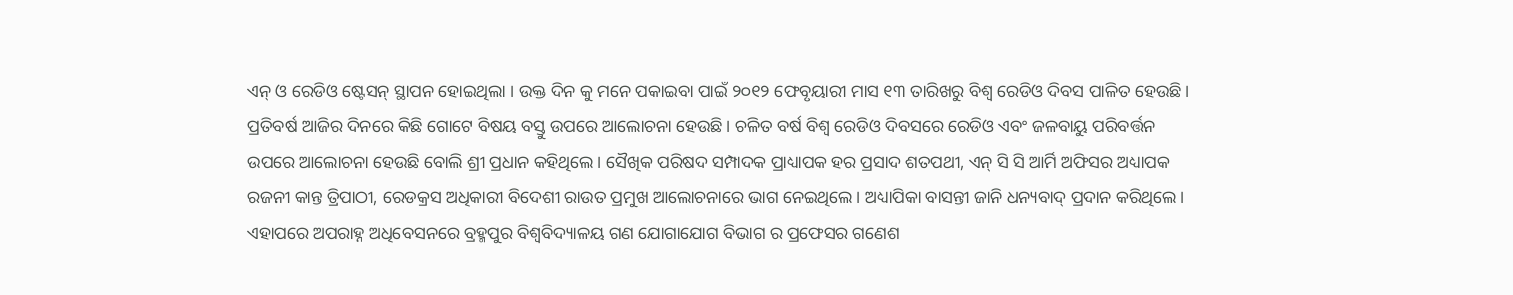ଏନ୍ ଓ ରେଡିଓ ଷ୍ଟେସନ୍ ସ୍ଥାପନ ହୋଇଥିଲା । ଉକ୍ତ ଦିନ କୁ ମନେ ପକାଇବା ପାଇଁ ୨୦୧୨ ଫେବୃୟାରୀ ମାସ ୧୩ ତାରିଖରୁ ବିଶ୍ଵ ରେଡିଓ ଦିବସ ପାଳିତ ହେଉଛି। ପ୍ରତିବର୍ଷ ଆଜିର ଦିନରେ କିଛି ଗୋଟେ ବିଷୟ ବସ୍ତୁ ଉପରେ ଆଲୋଚନା ହେଉଛି। ଚଳିତ ବର୍ଷ ବିଶ୍ଵ ରେଡିଓ ଦିବସରେ ରେଡିଓ ଏବଂ ଜଳବାୟୁ ପରିବର୍ତ୍ତନ ଉପରେ ଆଲୋଚନା ହେଉଛି ବୋଲି ଶ୍ରୀ ପ୍ରଧାନ କହିଥିଲେ। ସୈଖିକ ପରିଷଦ ସମ୍ପାଦକ ପ୍ରାଧ୍ୟାପକ ହର ପ୍ରସାଦ ଶତପଥୀ, ଏନ୍ ସି ସି ଆର୍ମି ଅଫିସର ଅଧ୍ୟାପକ ରଜନୀ କାନ୍ତ ତ୍ରିପାଠୀ, ରେଡକ୍ରସ ଅଧିକାରୀ ବିଦେଶୀ ରାଉତ ପ୍ରମୁଖ ଆଲୋଚନାରେ ଭାଗ ନେଇଥିଲେ। ଅଧ୍ୟାପିକା ବାସନ୍ତୀ ଜାନି ଧନ୍ୟବାଦ୍ ପ୍ରଦାନ କରିଥିଲେ। ଏହାପରେ ଅପରାହ୍ନ ଅଧିବେସନରେ ବ୍ରହ୍ମପୁର ବିଶ୍ଵବିଦ୍ୟାଳୟ ଗଣ ଯୋଗାଯୋଗ ବିଭାଗ ର ପ୍ରଫେସର ଗଣେଶ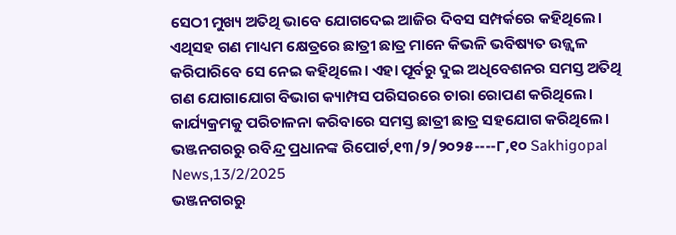ସେଠୀ ମୁଖ୍ୟ ଅତିଥି ଭାବେ ଯୋଗଦେଇ ଆଜିର ଦିବସ ସମ୍ପର୍କରେ କହିଥିଲେ। ଏଥିସହ ଗଣ ମାଧ୍ୟମ କ୍ଷେତ୍ରରେ ଛାତ୍ରୀ ଛାତ୍ର ମାନେ କିଭଳି ଭବିଷ୍ୟତ ଉଜ୍ଜ୍ୱଳ କରିପାରିବେ ସେ ନେଇ କହିଥିଲେ। ଏହା ପୂର୍ବରୁ ଦୁଇ ଅଧିବେଶନର ସମସ୍ତ ଅତିଥି ଗଣ ଯୋଗାଯୋଗ ବିଭାଗ କ୍ୟାମ୍ପସ ପରିସରରେ ଚାରା ରୋପଣ କରିଥିଲେ। କାର୍ଯ୍ୟକ୍ରମକୁ ପରିଚାଳନା କରିବାରେ ସମସ୍ତ ଛାତ୍ରୀ ଛାତ୍ର ସହଯୋଗ କରିଥିଲେ।
ଭଞ୍ଜନଗରରୁ ରବିନ୍ଦ୍ର ପ୍ରଧାନଙ୍କ ରିପୋର୍ଟ,୧୩/୨/୨୦୨୫----୮,୧୦ Sakhigopal News,13/2/2025
ଭଞ୍ଜନଗରରୁ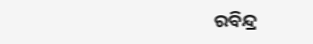ରବିନ୍ଦ୍ର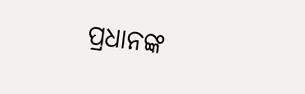ପ୍ରଧାନଙ୍କ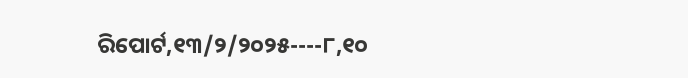ରିପୋର୍ଟ,୧୩/୨/୨୦୨୫----୮,୧୦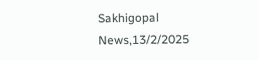Sakhigopal News,13/2/2025